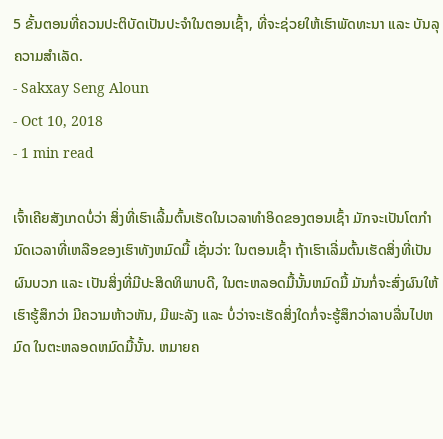5 ຂັ້ນຕອນທີ່ຄວນປະຕິບັດເປັນປະຈໍາໃນຕອນເຊົ້າ, ທີ່ຈະຊ່ວຍໃຫ້ເຮົາພັດທະນາ ແລະ ບັນລຸຄວາມສຳເລັດ.
- Sakxay Seng Aloun
- Oct 10, 2018
- 1 min read

ເຈົ້າເຄີຍສັງເກດບໍ່ວ່າ ສິ່ງທີ່ເຮົາເລີ້ມຕົ້ນເຮັດໃນເວລາທຳອິດຂອງຕອນເຊົ້າ ມັກຈະເປັນໂຕກຳນົດເວລາທີ່ເຫລືອຂອງເຮົາທັງຫມົດມື້ ເຊັ່ນວ່າ: ໃນຕອນເຊົ້າ ຖ້າເຮົາເລີ່ມຕົ້ນເຮັດສິ່ງທີ່ເປັນຜົນບວກ ແລະ ເປັນສິ່ງທີ່ມີປະສິດທິພາບດີ, ໃນຕະຫລອດມື້ນັ້ນຫມົດມື້ ມັນກໍ່ຈະສົ່ງຜົນໃຫ້ເຮົາຮູ້ສຶກວ່າ ມີຄວາມຫ້າວຫັນ, ມີພະລັງ ແລະ ບໍ່ວ່າຈະເຮັດສິ່ງໃດກໍ່ຈະຮູ້ສຶກວ່າລາບລື່ນໄປຫມົດ ໃນຕະຫລອດຫມົດມື້ນັ້ນ. ຫມາຍຄ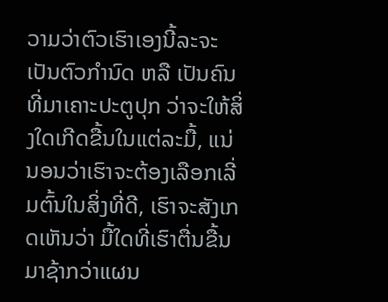ວາມວ່າຕົວເຮົາເອງນີ້ລະຈະເປັນຕົວກຳນົດ ຫລື ເປັນຄົນທີ່ມາເຄາະປະຕູປຸກ ວ່າຈະໃຫ້ສິ່ງໃດເກີດຂື້ນໃນແຕ່ລະມື້, ແນ່ນອນວ່າເຮົາຈະຕ້ອງເລືອກເລີ່ມຕົ້ນໃນສິ່ງທີ່ດີ, ເຮົາຈະສັງເກດເຫັນວ່າ ມື້ໃດທີ່ເຮົາຕື່ນຂື້ນມາຊ້າກວ່າແຜນ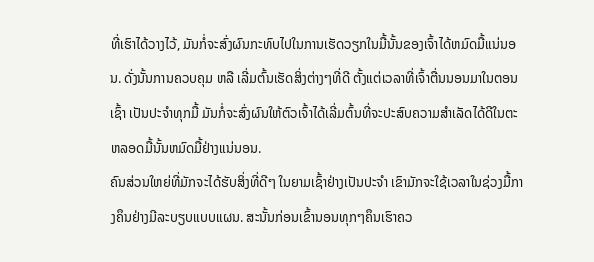ທີ່ເຮົາໄດ້ວາງໄວ້, ມັນກໍ່ຈະສົ່ງຜົນກະທົບໄປໃນການເຮັດວຽກໃນມື້ນັ້ນຂອງເຈົ້າໄດ້ຫມົດມື້ແນ່ນອນ. ດັ່ງນັ້ນການຄວບຄຸມ ຫລື ເລີ່ມຕົ້ນເຮັດສິ່ງຕ່າງໆທີ່ດີ ຕັ້ງແຕ່ເວລາທີ່ເຈົ້າຕື່ນນອນມາໃນຕອນເຊົ້າ ເປັນປະຈຳທຸກມື້ ມັນກໍ່ຈະສົ່ງຜົນໃຫ້ຕົວເຈົ້າໄດ້ເລີ່ມຕົ້ນທີ່ຈະປະສົບຄວາມສຳເລັດໄດ້ດີໃນຕະຫລອດມື້ນັ້ນຫມົດມື້ຢ່າງແນ່ນອນ.
ຄົນສ່ວນໃຫຍ່ທີ່ມັກຈະໄດ້ຮັບສິ່ງທີ່ດີໆ ໃນຍາມເຊົ້າຢ່າງເປັນປະຈຳ ເຂົາມັກຈະໃຊ້ເວລາໃນຊ່ວງມື້ກາງຄຶນຢ່າງມີລະບຽບແບບແຜນ. ສະນັ້ນກ່ອນເຂົ້ານອນທຸກໆຄຶນເຮົາຄວ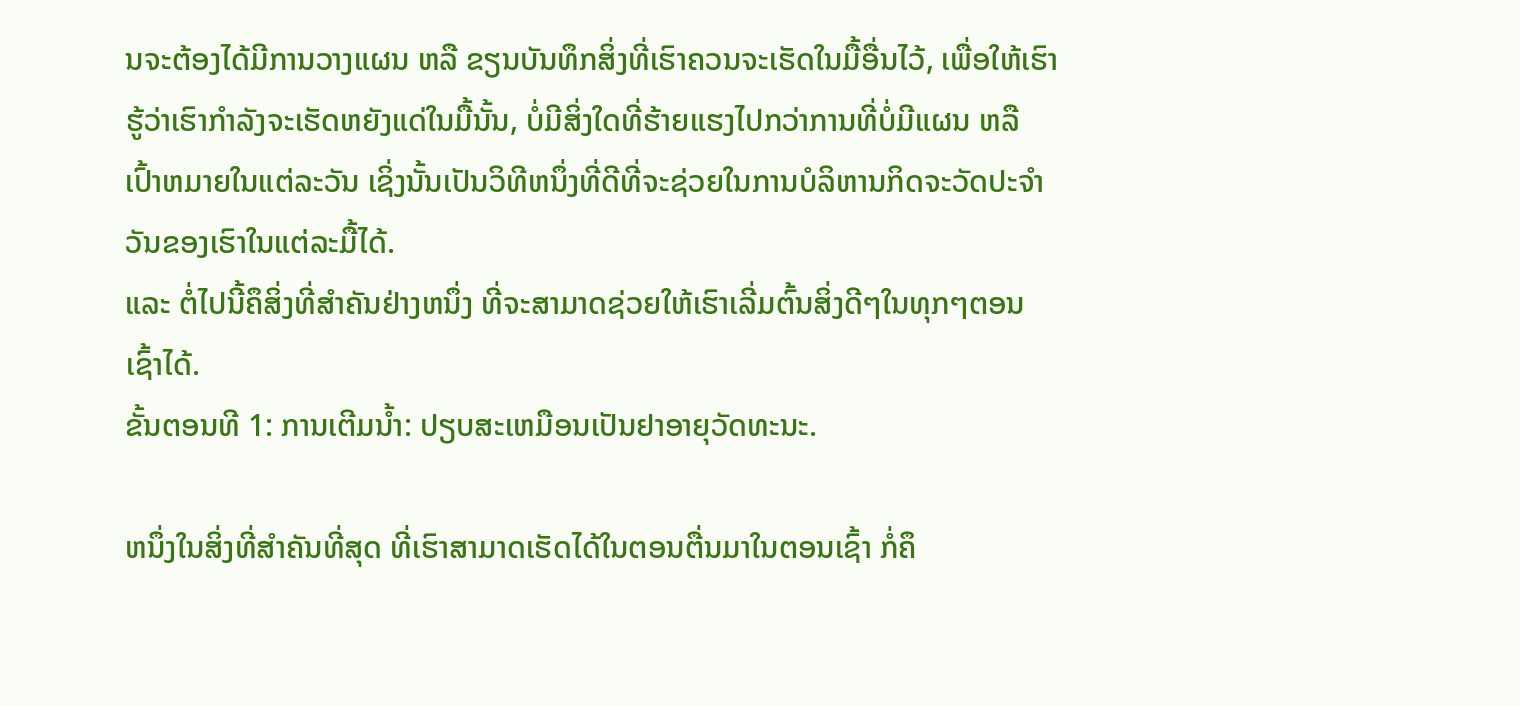ນຈະຕ້ອງໄດ້ມີການວາງແຜນ ຫລື ຂຽນບັນທຶກສິ່ງທີ່ເຮົາຄວນຈະເຮັດໃນມື້ອື່ນໄວ້, ເພື່ອໃຫ້ເຮົາຮູ້ວ່າເຮົາກຳລັງຈະເຮັດຫຍັງແດ່ໃນມື້ນັ້ນ, ບໍ່ມີສິ່ງໃດທີ່ຮ້າຍແຮງໄປກວ່າການທີ່ບໍ່ມີແຜນ ຫລື ເປົ້າຫມາຍໃນແຕ່ລະວັນ ເຊິ່ງນັ້ນເປັນວິທີຫນຶ່ງທີ່ດີທີ່ຈະຊ່ວຍໃນການບໍລິຫານກິດຈະວັດປະຈຳວັນຂອງເຮົາໃນແຕ່ລະມື້ໄດ້.
ແລະ ຕໍ່ໄປນີ້ຄຶສິ່ງທີ່ສຳຄັນຢ່າງຫນຶ່ງ ທີ່ຈະສາມາດຊ່ວຍໃຫ້ເຮົາເລີ່ມຕົ້ນສິ່ງດີໆໃນທຸກໆຕອນເຊົ້າໄດ້.
ຂັ້ນຕອນທີ 1: ການເຕີມນໍ້າ: ປຽບສະເຫມືອນເປັນຢາອາຍຸວັດທະນະ.

ຫນຶ່ງໃນສິ່ງທີ່ສຳຄັນທີ່ສຸດ ທີ່ເຮົາສາມາດເຮັດໄດ້ໃນຕອນຕື່ນມາໃນຕອນເຊົ້າ ກໍ່ຄຶ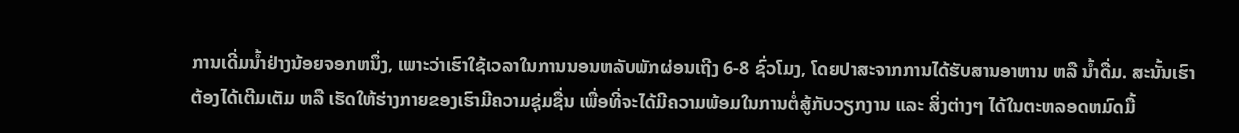ການເດີ່ມນ້ຳຢ່າງນ້ອຍຈອກຫນຶ່ງ, ເພາະວ່າເຮົາໃຊ້ເວລາໃນການນອນຫລັບພັກຜ່ອນເຖີງ 6-8 ຊົ່ວໂມງ, ໂດຍປາສະຈາກການໄດ້ຮັບສານອາຫານ ຫລື ນໍ້າດື່ມ. ສະນັ້ນເຮົາຕ້ອງໄດ້ເຕີມເຕັມ ຫລື ເຮັດໃຫ້ຮ່າງກາຍຂອງເຮົາມີຄວາມຊຸ່ມຊື່ນ ເພື່ອທີ່ຈະໄດ້ມີຄວາມພ້ອມໃນການຕໍ່ສູ້ກັບວຽກງານ ແລະ ສິ່ງຕ່າງໆ ໄດ້ໃນຕະຫລອດຫມົດມື້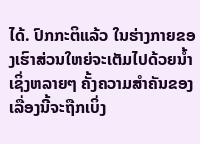ໄດ້. ປົກກະຕິແລ້ວ ໃນຮ່າງກາຍຂອງເຮົາສ່ວນໃຫຍ່ຈະເຕັມໄປດ້ວຍນ້ຳ ເຊິ່ງຫລາຍໆ ຄັ້ງຄວາມສຳຄັນຂອງເລື່ອງນີ້ຈະຖືກເບິ່ງ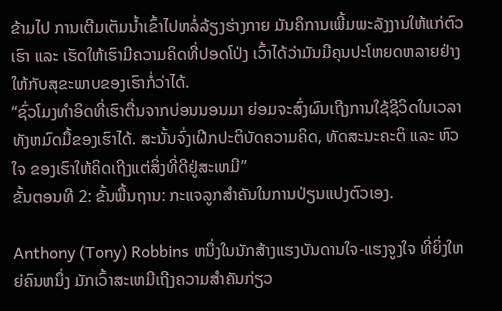ຂ້າມໄປ ການເຕີມເຕັມນ້ຳເຂົ້າໄປຫລໍ່ລ້ຽງຮ່າງກາຍ ມັນຄຶການເພີ້ມພະລັງງານໃຫ້ແກ່ຕົວເຮົາ ແລະ ເຮັດໃຫ້ເຮົາມີຄວາມຄິດທີ່ປອດໂປ່ງ ເວົ້າໄດ້ວ່າມັນມີຄຸນປະໂຫຍດຫລາຍຢ່າງ ໃຫ້ກັບສຸຂະພາບຂອງເຮົາກໍ່ວ່າໄດ້.
“ຊົ່ວໂມງທຳອິດທີ່ເຮົາຕື່ນຈາກບ່ອນນອນມາ ຍ່ອມຈະສົ່ງຜົນເຖີງການໃຊ້ຊີວິດໃນເວລາທັງຫມົດມື້ຂອງເຮົາໄດ້. ສະນັ້ນຈົ່ງເຝີກປະຕິບັດຄວາມຄິດ, ທັດສະນະຄະຕິ ແລະ ຫົວໃຈ ຂອງເຮົາໃຫ້ຄິດເຖີງແຕ່ສິ່ງທີ່ດີຢູ່ສະເຫມີ”
ຂັ້ນຕອນທີ 2: ຂັ້ນພື້ນຖານ: ກະແຈລູກສໍາຄັນໃນການປ່ຽນແປງຕົວເອງ.

Anthony (Tony) Robbins ຫນຶ່ງໃນນັກສ້າງແຮງບັນດານໃຈ-ແຮງຈູງໃຈ ທີ່ຍິ່ງໃຫຍ່ຄົນຫນຶ່ງ ມັກເວົ້າສະເຫມີເຖີງຄວາມສຳຄັນກ່ຽວ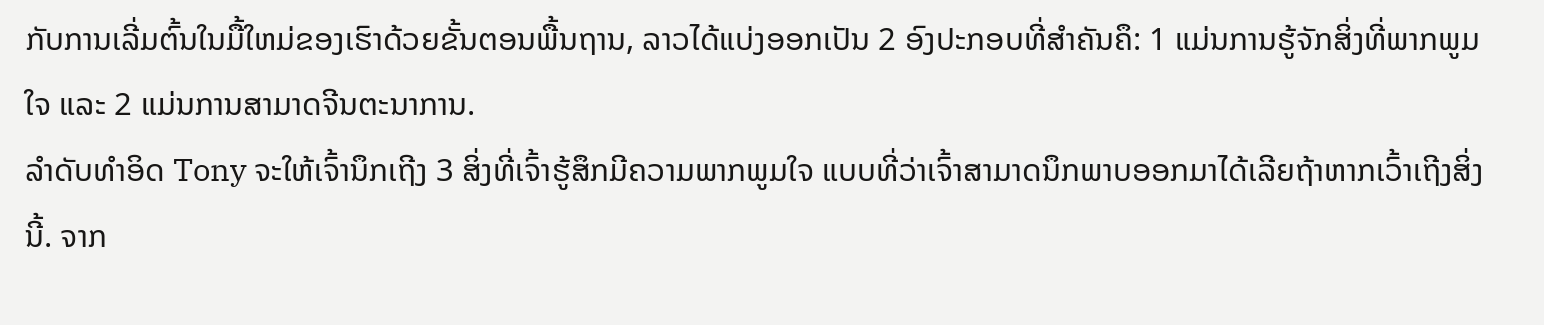ກັບການເລີ່ມຕົ້ນໃນມື້ໃຫມ່ຂອງເຮົາດ້ວຍຂັ້ນຕອນພື້ນຖານ, ລາວໄດ້ແບ່ງອອກເປັນ 2 ອົງປະກອບທີ່ສຳຄັນຄຶ: 1 ແມ່ນການຮູ້ຈັກສິ່ງທີ່ພາກພູມໃຈ ແລະ 2 ແມ່ນການສາມາດຈີນຕະນາການ.
ລຳດັບທຳອິດ Tony ຈະໃຫ້ເຈົ້ານຶກເຖີງ 3 ສິ່ງທີ່ເຈົ້າຮູ້ສຶກມີຄວາມພາກພູມໃຈ ແບບທີ່ວ່າເຈົ້າສາມາດນຶກພາບອອກມາໄດ້ເລີຍຖ້າຫາກເວົ້າເຖີງສິ່ງນີ້. ຈາກ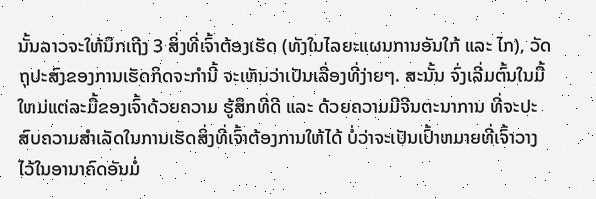ນັ້ນລາວຈະໃຫ້ນຶກເຖີງ 3 ສິ່ງທີ່ເຈົ້າຕ້ອງເຮັດ (ທັງໃນໄລຍະແຜນການອັນໃກ້ ແລະ ໄກ), ວັດຖຸປະສົງຂອງການເຮັດກິດຈະກຳນີ້ ຈະເຫັນວ່າເປັນເລື່ອງທີ່ງ່າຍໆ. ສະນັ້ນ ຈົ່ງເລີ່ມຕົ້ນໃນມື້ໃຫມ່ແຕ່ລະມື້ຂອງເຈົ້າດ້ວຍຄວາມ ຮູ້ສຶກທີ່ດີ ແລະ ດ້ວຍຄວາມມີຈີນຕະນາການ ທີ່ຈະປະສົບຄວາມສຳເລັດໃນການເຮັດສິ່ງທີ່ເຈົ້າຕ້ອງການໃຫ້ໄດ້ ບໍ່ວ່າຈະເປັນເປົ້າຫມາຍທີ່ເຈົ້າວາງໄວ້ໃນອານາຄົດອັນມໍ່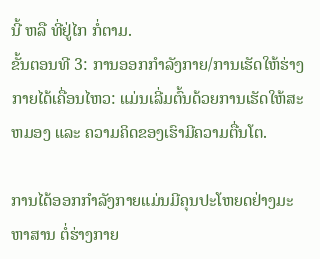ນີ້ ຫລື ທີ່ຢູ່ໄກ ກໍ່ຕາມ.
ຂັ້ນຕອນທີ 3: ການອອກກໍາລັງກາຍ/ການເຮັດໃຫ້ຮ່າງກາຍໄດ້ເຄື່ອນໄຫວ: ແມ່ນເລີ່ມຕົ້ນດ້ວຍການເຮັດໃຫ້ສະຫມອງ ແລະ ຄວາມຄິດຂອງເຮົາມີຄວາມຕື່ນໂຕ.

ການໄດ້ອອກກຳລັງກາຍແມ່ນມີຄຸນປະໂຫຍດຢ່າງມະຫາສານ ຕໍ່ຮ່າງກາຍ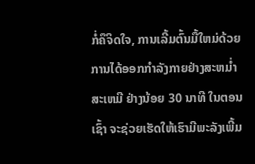ກໍ່ຄຶຈິດໃຈ, ການເລີ້ມຕົ້ນມື້ໃຫມ່ດ້ວຍການໄດ້ອອກກຳລັງກາຍຢ່າງສະຫມໍ່າສະເຫມີ ຢ່າງນ້ອຍ 30 ນາທີ ໃນຕອນເຊົ້າ ຈະຊ່ວຍເຮັດໃຫ້ເຮົາມີພະລັງເພີ້ມ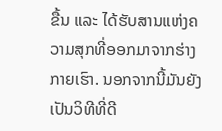ຂື້ນ ແລະ ໄດ້ຮັບສານແຫ່ງຄວາມສຸກທີ່ອອກມາຈາກຮ່າງກາຍເຮົາ. ນອກຈາກນີ້ມັນຍັງເປັນວິທີທີ່ດີ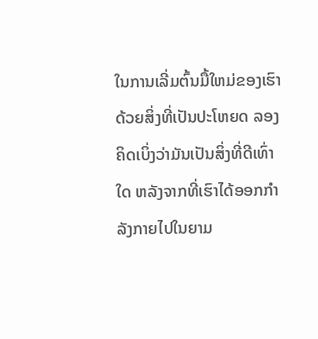ໃນການເລີ່ມຕົ້ນມື້ໃຫມ່ຂອງເຮົາດ້ວຍສິ່ງທີ່ເປັນປະໂຫຍດ ລອງຄິດເບິ່ງວ່າມັນເປັນສິ່ງທີ່ດີເທົ່າໃດ ຫລັງຈາກທີ່ເຮົາໄດ້ອອກກຳລັງກາຍໄປໃນຍາມ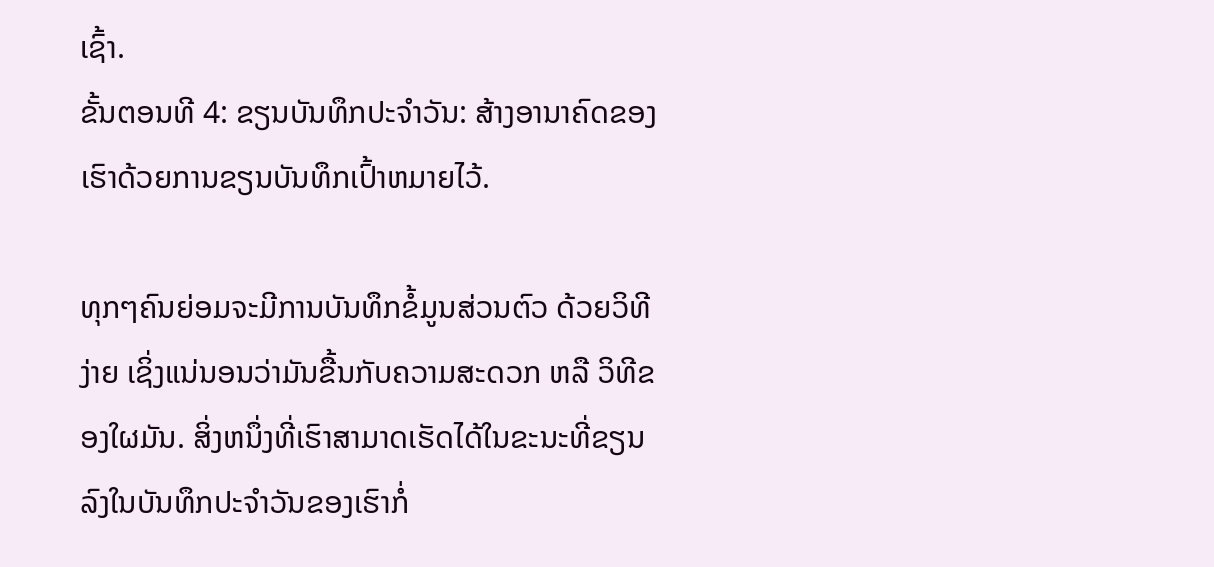ເຊົ້າ.
ຂັ້ນຕອນທີ 4: ຂຽນບັນທຶກປະຈໍາວັນ: ສ້າງອານາຄົດຂອງເຮົາດ້ວຍການຂຽນບັນທຶກເປົ້າຫມາຍໄວ້.

ທຸກໆຄົນຍ່ອມຈະມີການບັນທຶກຂໍ້ມູນສ່ວນຕົວ ດ້ວຍວິທີງ່າຍ ເຊິ່ງແນ່ນອນວ່າມັນຂື້ນກັບຄວາມສະດວກ ຫລື ວິທີຂອງໃຜມັນ. ສິ່ງຫນຶ່ງທີ່ເຮົາສາມາດເຮັດໄດ້ໃນຂະນະທີ່ຂຽນລົງໃນບັນທຶກປະຈຳວັນຂອງເຮົາກໍ່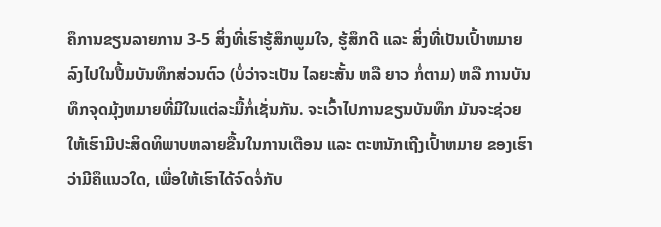ຄຶການຂຽນລາຍການ 3-5 ສິ່ງທີ່ເຮົາຮູ້ສຶກພູມໃຈ, ຮູ້ສຶກດີ ແລະ ສິ່ງທີ່ເປັນເປົ້າຫມາຍ ລົງໄປໃນປື້ມບັນທຶກສ່ວນຕົວ (ບໍ່ວ່າຈະເປັນ ໄລຍະສັ້ນ ຫລື ຍາວ ກໍ່ຕາມ) ຫລື ການບັນທຶກຈຸດມຸ້ງຫມາຍທີ່ມີໃນແຕ່ລະມື້ກໍ່ເຊັ່ນກັນ. ຈະເວົ້າໄປການຂຽນບັນທຶກ ມັນຈະຊ່ວຍໃຫ້ເຮົາມີປະສິດທິພາບຫລາຍຂື້ນໃນການເຕືອນ ແລະ ຕະຫນັກເຖີງເປົ້າຫມາຍ ຂອງເຮົາວ່າມີຄຶແນວໃດ, ເພື່ອໃຫ້ເຮົາໄດ້ຈົດຈໍ່ກັບ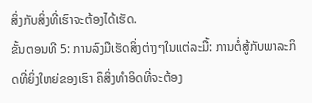ສິ່ງກັບສິ່ງທີ່ເຮົາຈະຕ້ອງໄດ້ເຮັດ.
ຂັ້ນຕອນທີ 5: ການລົງມືເຮັດສິ່ງຕ່າງໆໃນແຕ່ລະມື້: ການຕໍ່ສູ້ກັບພາລະກິດທີ່ຍິ່ງໃຫຍ່ຂອງເຮົາ ຄຶສິ່ງທຳອິດທີ່ຈະຕ້ອງ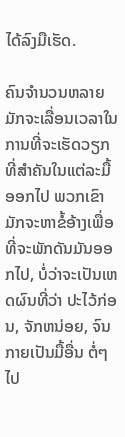ໄດ້ລົງມືເຮັດ.

ຄົນຈຳນວນຫລາຍມັກຈະເລື່ອນເວລາໃນການທີ່ຈະເຮັດວຽກທີ່ສຳຄັນໃນແຕ່ລະມື້ອອກໄປ ພວກເຂົາມັກຈະຫາຂໍ້ອ້າງເພື່ອທີ່ຈະພັກດັນມັນອອກໄປ, ບໍ່ວ່າຈະເປັນເຫດຜົນທີ່ວ່າ ປະໄວ້ກ່ອນ, ຈັກຫນ່ອຍ, ຈົນກາຍເປັນມື້ອື່ນ ຕໍ່ໆໄປ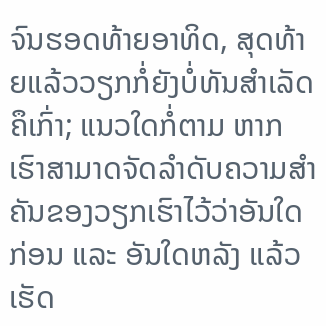ຈົນຮອດທ້າຍອາທິດ, ສຸດທ້າຍແລ້ວວຽກກໍ່ຍັງບໍ່ທັນສຳເລັດຄຶເກົ່າ; ແນວໃດກໍ່ຕາມ ຫາກເຮົາສາມາດຈັດລຳດັບຄວາມສຳຄັນຂອງວຽກເຮົາໄວ້ວ່າອັນໃດກ່ອນ ແລະ ອັນໃດຫລັງ ແລ້ວເຮັດ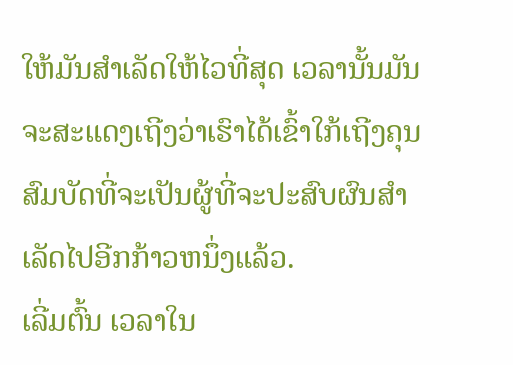ໃຫ້ມັນສໍາເລັດໃຫ້ໄວທີ່ສຸດ ເວລານັ້ນມັນຈະສະແດງເຖີງວ່າເຮົາໄດ້ເຂົ້າໃກ້ເຖີງຄຸນສົມບັດທີ່ຈະເປັນຜູ້ທີ່ຈະປະສົບຜົນສຳເລັດໄປອີກກ້າວຫນຶ່ງແລ້ວ.
ເລີ່ມຕົ້ນ ເວລາໃນ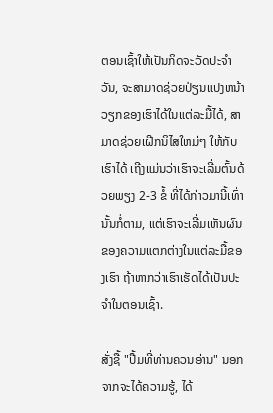ຕອນເຊົ້າໃຫ້ເປັນກິດຈະວັດປະຈຳວັນ, ຈະສາມາດຊ່ວຍປ່ຽນແປງຫນ້າວຽກຂອງເຮົາໄດ້ໃນແຕ່ລະມື້ໄດ້, ສາມາດຊ່ວຍເຝີກນິໄສໃຫມ່ໆ ໃຫ້ກັບເຮົາໄດ້ ເຖີງແມ່ນວ່າເຮົາຈະເລີ່ມຕົ້ນດ້ວຍພຽງ 2-3 ຂໍ້ ທີ່ໄດ້ກ່າວມານີ້ເທົ່ານັ້ນກໍ່ຕາມ, ແຕ່ເຮົາຈະເລີ່ມເຫັນຜົນຂອງຄວາມແຕກຕ່າງໃນແຕ່ລະມື້ຂອງເຮົາ ຖ້າຫາກວ່າເຮົາເຮັດໄດ້ເປັນປະຈຳໃນຕອນເຊົ້າ.

ສັ່ງຊື້ "ປື້ມທີ່ທ່ານຄວນອ່ານ" ນອກຈາກຈະໄດ້ຄວາມຮູ້, ໄດ້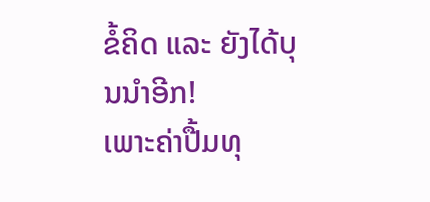ຂໍ້ຄິດ ແລະ ຍັງໄດ້ບຸນນຳອີກ!
ເພາະຄ່າປື້ມທຸ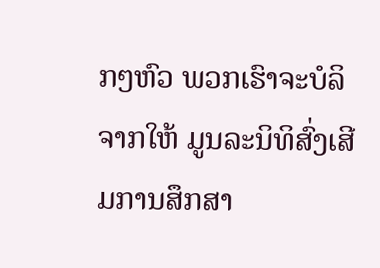ກໆຫົວ ພວກເຮົາຈະບໍລິຈາກໃຫ້ ມູນລະນິທິສົ່ງເສີມການສຶກສາ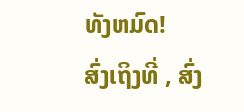ທັງຫມົດ!
ສົ່ງເຖິງທີ່ , ສົ່ງ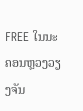FREE ໃນນະຄອນຫຼວງວຽງຈັນ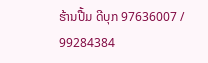ຮ້ານປື້ມ ດີບຸກ 97636007 / 99284384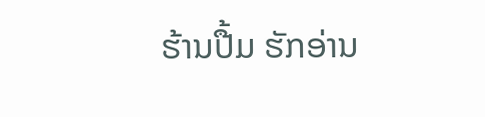ຮ້ານປື້ມ ຮັກອ່ານ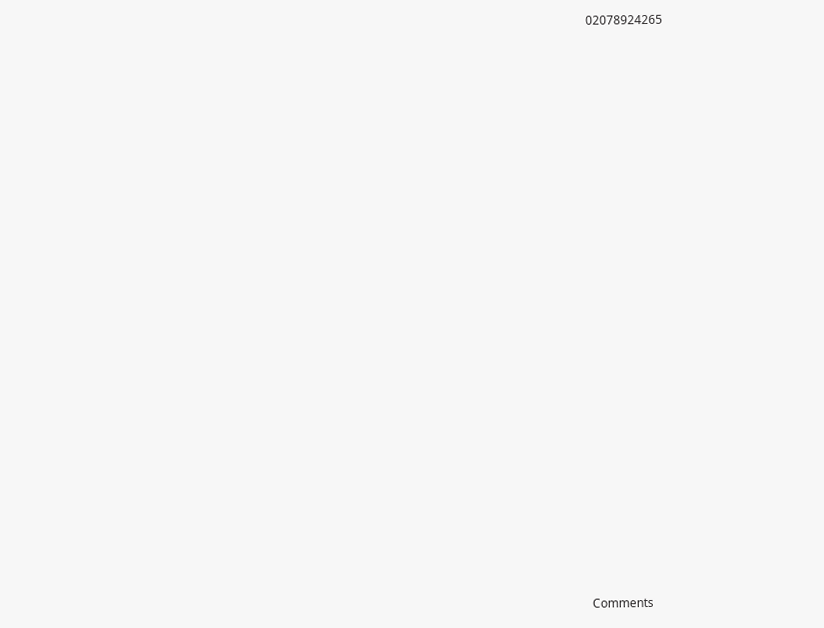02078924265


























Comments